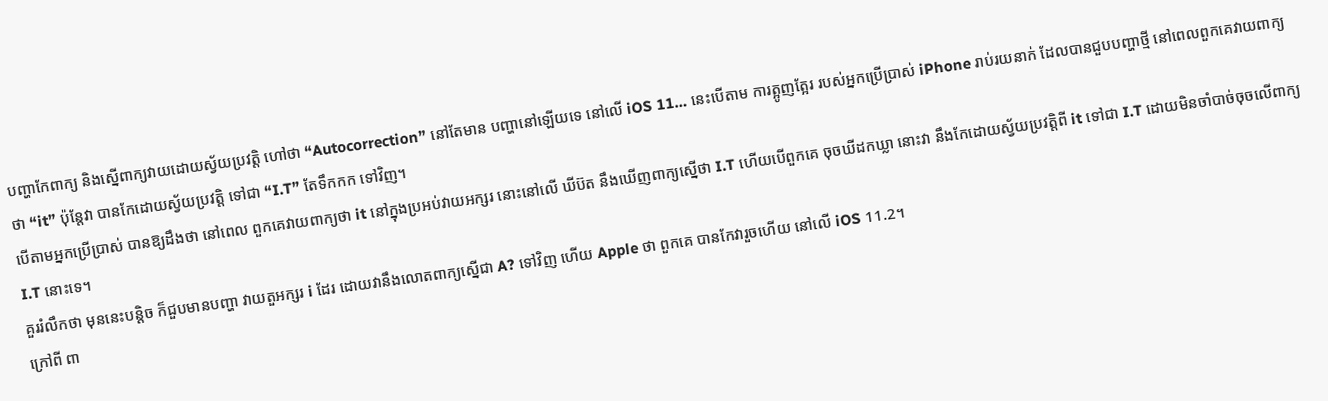បញ្ហាកែពាក្យ និងស្នើពាក្យវាយដោយស្វ័យប្រវត្តិ ហៅថា “Autocorrection” នៅតែមាន បញ្ហានៅឡើយទេ នៅលើ iOS 11… នេះបើតាម ការត្អូញត្អែរ របស់អ្នកប្រើប្រាស់ iPhone រាប់រយនាក់ ដែលបានជួបបញ្ហាថ្មី នៅពេលពួកគេវាយពាក្យថា “it” ប៉ុន្តែវា បានកែដោយស្វ័យប្រវត្តិ ទៅជា “I.T” តែទឹកកក ទៅវិញ។
បើតាមអ្នកប្រើប្រាស់ បានឱ្យដឹងថា នៅពេល ពួកគេវាយពាក្យថា it នៅក្នុងប្រអប់វាយអក្សរ នោះនៅលើ ឃីប៊ត នឹងឃើញពាក្យស្នើថា I.T ហើយបើពួកគេ ចុចឃីដកឃ្លា នោះវា នឹងកែដោយស្វ័យប្រវត្តិពី it ទៅជា I.T ដោយមិនចាំបាច់ចុចលើពាក្យ I.T នោះទេ។
គួររំលឹកថា មុននេះបន្តិច ក៏ជួបមានបញ្ហា វាយតួអក្សរ i ដែរ ដោយវានឹងលោតពាក្យស្នើជា A? ទៅវិញ ហើយ Apple ថា ពួកគេ បានកែវារួចហើយ នៅលើ iOS 11.2។
ក្រៅពី ពា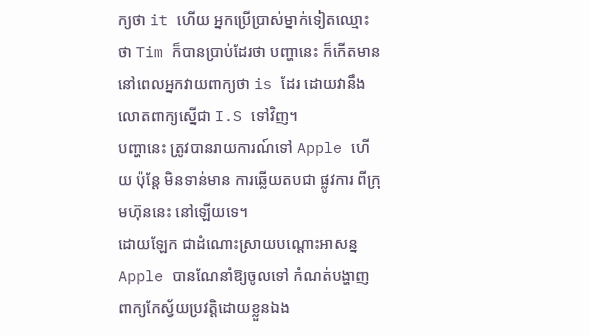ក្យថា it ហើយ អ្នកប្រើប្រាស់ម្នាក់ទៀតឈ្មោះថា Tim ក៏បានប្រាប់ដែរថា បញ្ហានេះ ក៏កើតមាន នៅពេលអ្នកវាយពាក្យថា is ដែរ ដោយវានឹងលោតពាក្យស្នើជា I.S ទៅវិញ។
បញ្ហានេះ ត្រូវបានរាយការណ៍ទៅ Apple ហើយ ប៉ុន្តែ មិនទាន់មាន ការឆ្លើយតបជា ផ្លូវការ ពីក្រុមហ៊ុននេះ នៅឡើយទេ។
ដោយឡែក ជាដំណោះស្រាយបណ្តោះអាសន្ន Apple បានណែនាំឱ្យចូលទៅ កំណត់បង្ហាញពាក្យកែស្វ័យប្រវត្តិដោយខ្លួនឯង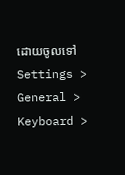ដោយចូលទៅ Settings > General > Keyboard >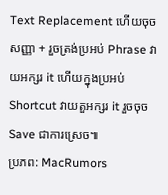Text Replacement ហើយចុចសញ្ញា + រួចត្រង់ប្រអប់ Phrase វាយអក្សរ it ហើយក្នុងប្រអប់ Shortcut វាយតួអក្សរ it រួចចុច Save ជាការស្រេច៕
ប្រភព: MacRumors